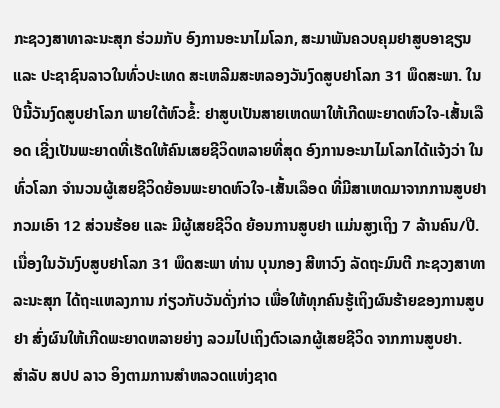ກະຊວງສາທາລະນະສຸກ ຮ່ວມກັບ ອົງການອະນາໄມໂລກ, ສະມາພັນຄວບຄຸມຢາສູບອາຊຽນ ແລະ ປະຊາຊົນລາວໃນທົ່ວປະເທດ ສະເຫລີມສະຫລອງວັນງົດສູບຢາໂລກ 31 ພຶດສະພາ. ໃນປີນີ້ວັນງົດສູບຢາໂລກ ພາຍໃຕ້ຫົວຂໍ້: ຢາສູບເປັນສາຍເຫດພາໃຫ້ເກີດພະຍາດຫົວໃຈ-ເສັ້ນເລືອດ ເຊີ່ງເປັນພະຍາດທີ່ເຮັດໃຫ້ຄົນເສຍຊີວິດຫລາຍທີ່ສຸດ ອົງການອະນາໄມໂລກໄດ້ແຈ້ງວ່າ ໃນທົ່ວໂລກ ຈໍານວນຜູ້ເສຍຊີວິດຍ້ອນພະຍາດຫົວໃຈ-ເສັ້ນເລຶອດ ທີ່ມີສາເຫດມາຈາກການສູບຢາ ກວມເອົາ 12 ສ່ວນຮ້ອຍ ແລະ ມີຜູ້ເສຍຊີວິດ ຍ້ອນການສູບຢາ ແມ່ນສູງເຖິງ 7 ລ້ານຄົນ/ປີ.
ເນື່ອງໃນວັນງົບສູບຢາໂລກ 31 ພຶດສະພາ ທ່ານ ບຸນກອງ ສີຫາວົງ ລັດຖະມົນຕີ ກະຊວງສາທາລະນະສຸກ ໄດ້ຖະແຫລງການ ກ່ຽວກັບວັນດັ່ງກ່າວ ເພື່ອໃຫ້ທຸກຄົນຮູ້ເຖິງຜົນຮ້າຍຂອງການສູບຢາ ສົ່ງຜົນໃຫ້ເກີດພະຍາດຫລາຍຍ່າງ ລວມໄປເຖິງຕົວເລກຜູ້ເສຍຊີວິດ ຈາກການສູບຢາ.
ສໍາລັບ ສປປ ລາວ ອິງຕາມການສໍາຫລວດແຫ່ງຊາດ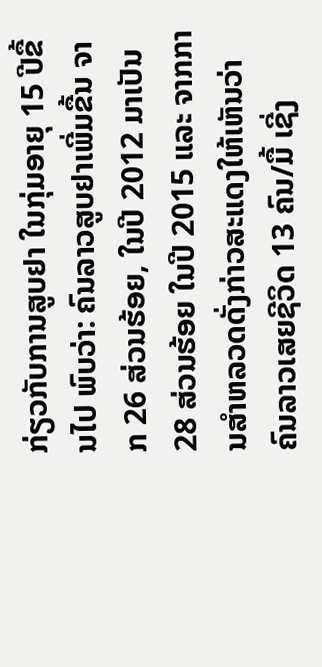ກ່ຽວກັບການສູບຢາ ໃນກຸ່ມອາຍຸ 15 ປີຂື້ນໄປ ພົບວ່າ: ຄົນລາວສູບຢາເພີ່ມຂື້ນ ຈາກ 26 ສ່ວນຮ້ອຍ, ໃນປີ 2012 ມາເປັນ 28 ສ່ວນຮ້ອຍ ໃນປີ 2015 ແລະ ຈາກການສໍາຫລວດດັ່ງກ່າວສະແດງໃຫ້ເຫັນວ່າ ຄົນລາວເສຍຊີວິດ 13 ຄົນ/ມື້ ເຊີ່ງ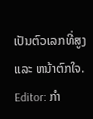ເປັນຕົວເລກທີ່ສູງ ແລະ ຫນ້າຕົກໃຈ.
Editor: ກຳ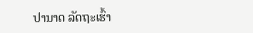ປານາດ ລັດຖະເຮົ້າ